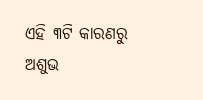ଏହି ୩ଟି କାରଣରୁ ଅଶୁଭ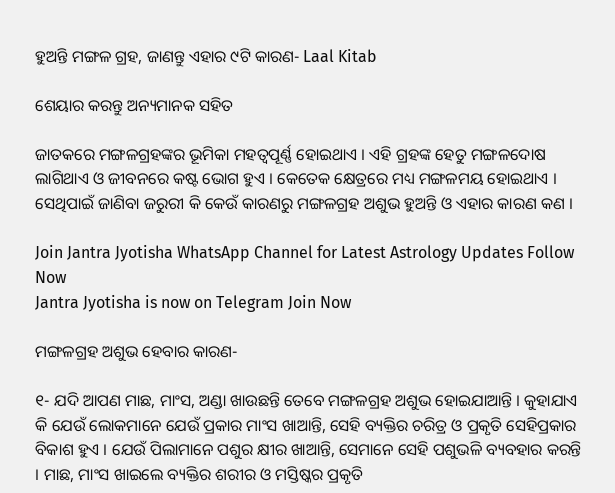ହୁଅନ୍ତି ମଙ୍ଗଳ ଗ୍ରହ, ଜାଣନ୍ତୁ ଏହାର ୯ଟି କାରଣ- Laal Kitab

ଶେୟାର କରନ୍ତୁ ଅନ୍ୟମାନକ ସହିତ

ଜାତକରେ ମଙ୍ଗଳଗ୍ରହଙ୍କର ଭୂମିକା ମହତ୍ଵପୂର୍ଣ୍ଣ ହୋଇଥାଏ । ଏହି ଗ୍ରହଙ୍କ ହେତୁ ମଙ୍ଗଳଦୋଷ ଲାଗିଥାଏ ଓ ଜୀବନରେ କଷ୍ଟ ଭୋଗ ହୁଏ । କେତେକ କ୍ଷେତ୍ରରେ ମଧ୍ୟ ମଙ୍ଗଳମୟ ହୋଇଥାଏ । ସେଥିପାଇଁ ଜାଣିବା ଜରୁରୀ କି କେଉଁ କାରଣରୁ ମଙ୍ଗଳଗ୍ରହ ଅଶୁଭ ହୁଅନ୍ତି ଓ ଏହାର କାରଣ କଣ ।

Join Jantra Jyotisha WhatsApp Channel for Latest Astrology Updates Follow Now
Jantra Jyotisha is now on Telegram Join Now

ମଙ୍ଗଳଗ୍ରହ ଅଶୁଭ ହେବାର କାରଣ-

୧- ଯଦି ଆପଣ ମାଛ, ମାଂସ, ଅଣ୍ଡା ଖାଉଛନ୍ତି ତେବେ ମଙ୍ଗଳଗ୍ରହ ଅଶୁଭ ହୋଇଯାଆନ୍ତି । କୁହାଯାଏ କି ଯେଉଁ ଲୋକମାନେ ଯେଉଁ ପ୍ରକାର ମାଂସ ଖାଆନ୍ତି, ସେହି ବ୍ୟକ୍ତିର ଚରିତ୍ର ଓ ପ୍ରକୃତି ସେହିପ୍ରକାର ବିକାଶ ହୁଏ । ଯେଉଁ ପିଲାମାନେ ପଶୁର କ୍ଷୀର ଖାଆନ୍ତି, ସେମାନେ ସେହି ପଶୁଭଳି ବ୍ୟବହାର କରନ୍ତି । ମାଛ, ମାଂସ ଖାଇଲେ ବ୍ୟକ୍ତିର ଶରୀର ଓ ମସ୍ତିଷ୍କର ପ୍ରକୃତି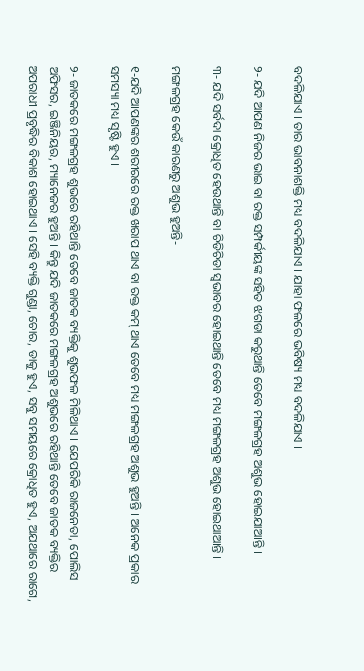ବଦଳିଯାଏ । ତାର ଭାବନାଶକ୍ତି ମଧ୍ୟ ବଦଳିଯାଏ । ଯାହା ଫଳରେ ଭବିଷ୍ୟ ମଧ୍ୟ ବଦଳିଯାଏ ।

୨- ଯଦି ଆପଣ ନିଜର ଭାଇ ବା ରକ୍ତ ସମ୍ପର୍କୀୟଙ୍କ ସହିତ ଝଗଡା କରୁଥାନ୍ତି ତେବେ ମଙ୍ଗଳଗ୍ରହ ଅଶୁଭ ହୋଇଯାଆନ୍ତି ।

୩- ଯଦି ସର୍ବଦା କ୍ରୋଧିତ ହେଉଥାନ୍ତି ବା ଚିଡିଚିଡା ସ୍ଵଭାବର ହୋଇଥାନ୍ତି ତେବେ ମଧ୍ୟ ମଙ୍ଗଳଗ୍ରହ ଅଶୁଭ ହୋଇଥାଆନ୍ତି ।

ମଙ୍ଗଳଗ୍ରହ କେଉଁ କାରଣରୁ ଅଶୁଭ ହୁଅନ୍ତି-

୧-ଯଦି ଆପଣଙ୍କର ଶରୀରରେ ରକ୍ତ ଖରାପ ଥାଏ ବା ରକ୍ତ କମ୍ ଥାଏ ତେବେ ମଧ୍ୟ ମଙ୍ଗଳଗ୍ରହ ଅଶୁଭ ହୁଅନ୍ତି । ଅନେକ ପ୍ରକାର ସମସ୍ୟା ମଧ୍ୟ ସୃଷ୍ଟି ହୁଏ ।

୨- ଜାତକରେ ମଙ୍ଗଳଗ୍ରହ ଶୁଭରେ ରହିଥାନ୍ତି ତେବେ ଜାତକ ବ୍ୟକ୍ତିକୁ ଶୁଭଫଳ ମିଳିଥାଏ । ଯେପରିକି ରାଜନେତା, ପୋଲିସ ଅଫିସର, ଇଞ୍ଜିନିୟର, ମ୍ୟାନେଜର ହୁଅନ୍ତି । କିନ୍ତୁ ଯଦି ଜାତକରେ ମଙ୍ଗଳଗ୍ରହ ଅଶୁଭରେ ରହିଥାନ୍ତି ତେବେ ଜାତକ ବ୍ୟକ୍ତିର ଅପରାଧୀ ପ୍ରବୃଦ୍ଧିର ବିକାଶ ହୋଇଥାଏ । ସେହି ବ୍ୟକ୍ତି ଗୁଣ୍ଡା, ଚୋର, ଡାକୁ ହୁଏ, ସବୁ ସମୟରେ କ୍ରୋଧିତ ହୁଏ, ଅଯଥାରେ ରାଗେ,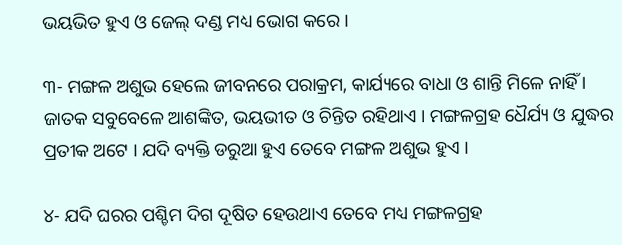ଭୟଭିତ ହୁଏ ଓ ଜେଲ୍ ଦଣ୍ଡ ମଧ୍ୟ ଭୋଗ କରେ ।

୩- ମଙ୍ଗଳ ଅଶୁଭ ହେଲେ ଜୀବନରେ ପରାକ୍ରମ, କାର୍ଯ୍ୟରେ ବାଧା ଓ ଶାନ୍ତି ମିଳେ ନାହିଁ । ଜାତକ ସବୁବେଳେ ଆଶଙ୍କିତ, ଭୟଭୀତ ଓ ଚିନ୍ତିତ ରହିଥାଏ । ମଙ୍ଗଳଗ୍ରହ ଧୈର୍ଯ୍ୟ ଓ ଯୁଦ୍ଧର ପ୍ରତୀକ ଅଟେ । ଯଦି ବ୍ୟକ୍ତି ଡରୁଆ ହୁଏ ତେବେ ମଙ୍ଗଳ ଅଶୁଭ ହୁଏ ।

୪- ଯଦି ଘରର ପଶ୍ଚିମ ଦିଗ ଦୂଷିତ ହେଉଥାଏ ତେବେ ମଧ୍ୟ ମଙ୍ଗଳଗ୍ରହ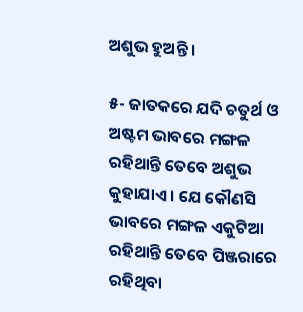ଅଶୁଭ ହୁଅନ୍ତି ।

୫- ଜାତକରେ ଯଦି ଚତୁର୍ଥ ଓ ଅଷ୍ଟମ ଭାବରେ ମଙ୍ଗଳ ରହିଥାନ୍ତି ତେବେ ଅଶୁଭ କୁହାଯାଏ । ଯେ କୌଣସି ଭାବରେ ମଙ୍ଗଳ ଏକୁଟିଆ ରହିଥାନ୍ତି ତେବେ ପିଞ୍ଜରାରେ ରହିଥିବା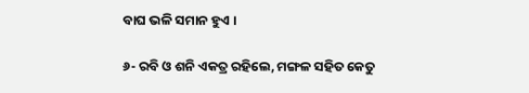ବାଘ ଭଳି ସମାନ ହୁଏ ।

୬- ରବି ଓ ଶନି ଏକତ୍ର ରହିଲେ, ମଙ୍ଗଳ ସହିତ କେତୁ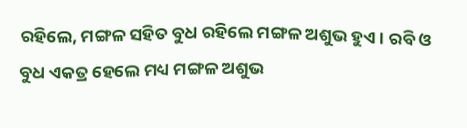ରହିଲେ, ମଙ୍ଗଳ ସହିତ ବୁଧ ରହିଲେ ମଙ୍ଗଳ ଅଶୁଭ ହୁଏ । ରବି ଓ ବୁଧ ଏକତ୍ର ହେଲେ ମଧ୍ୟ ମଙ୍ଗଳ ଅଶୁଭ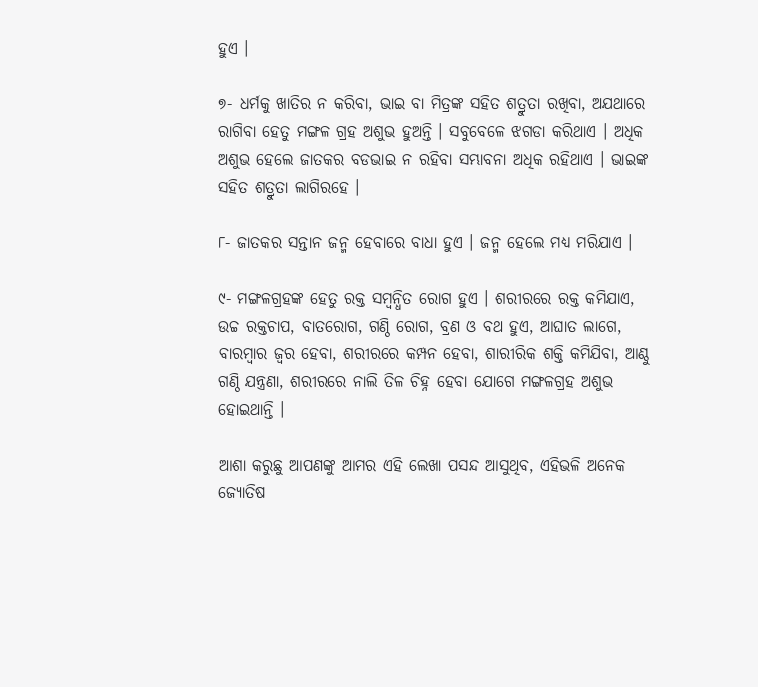ହୁଏ ।

୭- ଧର୍ମକୁ ଖାତିର ନ କରିବା, ଭାଇ ବା ମିତ୍ରଙ୍କ ସହିତ ଶତ୍ରୁତା ରଖିବା, ଅଯଥାରେ ରାଗିବା ହେତୁ ମଙ୍ଗଳ ଗ୍ରହ ଅଶୁଭ ହୁଅନ୍ତି । ସବୁବେଳେ ଝଗଡା କରିଥାଏ । ଅଧିକ ଅଶୁଭ ହେଲେ ଜାତକର ବଡଭାଇ ନ ରହିବା ସମ୍ଭାବନା ଅଧିକ ରହିଥାଏ । ଭାଇଙ୍କ ସହିତ ଶତ୍ରୁତା ଲାଗିରହେ ।

୮- ଜାତକର ସନ୍ତାନ ଜନ୍ମ ହେବାରେ ବାଧା ହୁଏ । ଜନ୍ମ ହେଲେ ମଧ୍ୟ ମରିଯାଏ ।

୯- ମଙ୍ଗଳଗ୍ରହଙ୍କ ହେତୁ ରକ୍ତ ସମ୍ବନ୍ଧିତ ରୋଗ ହୁଏ । ଶରୀରରେ ରକ୍ତ କମିଯାଏ, ଉଚ୍ଚ ରକ୍ତଚାପ, ବାତରୋଗ, ଗଣ୍ଠି ରୋଗ, ବ୍ରଣ ଓ ବଥ ହୁଏ, ଆଘାତ ଲାଗେ, ବାରମ୍ବାର ଜ୍ଵର ହେବା, ଶରୀରରେ କମ୍ପନ ହେବା, ଶାରୀରିକ ଶକ୍ତି କମିଯିବା, ଆଣ୍ଠୁ ଗଣ୍ଠି ଯନ୍ତ୍ରଣା, ଶରୀରରେ ନାଲି ତିଳ ଚିହ୍ନ ହେବା ଯୋଗେ ମଙ୍ଗଳଗ୍ରହ ଅଶୁଭ ହୋଇଥାନ୍ତି ।

ଆଶା କରୁଛୁ ଆପଣଙ୍କୁ ଆମର ଏହି ଲେଖା ପସନ୍ଦ ଆସୁଥିବ, ଏହିଭଳି ଅନେକ ଜ୍ୟୋତିଷ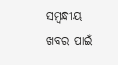ସମ୍ବନ୍ଧୀୟ ଖବର ପାଇଁ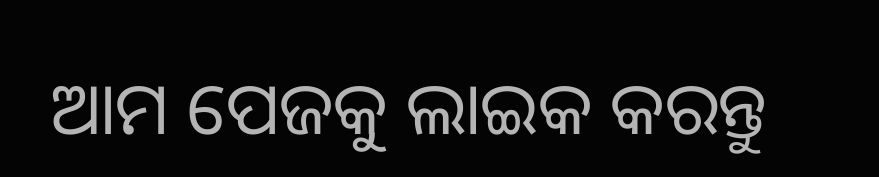ଆମ ପେଜକୁ ଲାଇକ କରନ୍ତୁ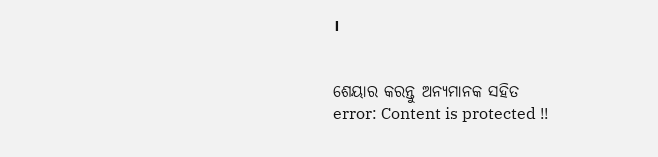।


ଶେୟାର କରନ୍ତୁ ଅନ୍ୟମାନକ ସହିତ
error: Content is protected !!